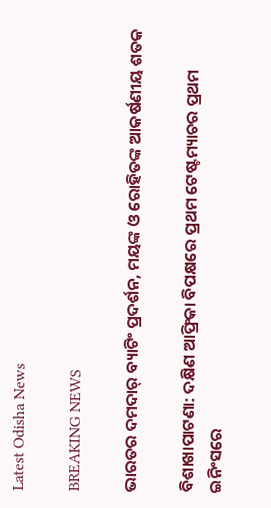Latest Odisha News

BREAKING NEWS

ଭାରତର ଦମଦାର୍ ବ୍ୟାଟିଂ ପ୍ରଦର୍ଶନ, ମୟଙ୍କ ଓ ରୋହିତଙ୍କ ଆକର୍ଷଣୀୟ ଶତକ

ବିଶାଖାପାଟଣା: ଦକ୍ଷିଣ ଆଫ୍ରିକା ବିପକ୍ଷରେ ପ୍ରଥମ ଟେଷ୍ଟମ୍ୟାଚର ପ୍ରଥମ ଇନିଂସରେ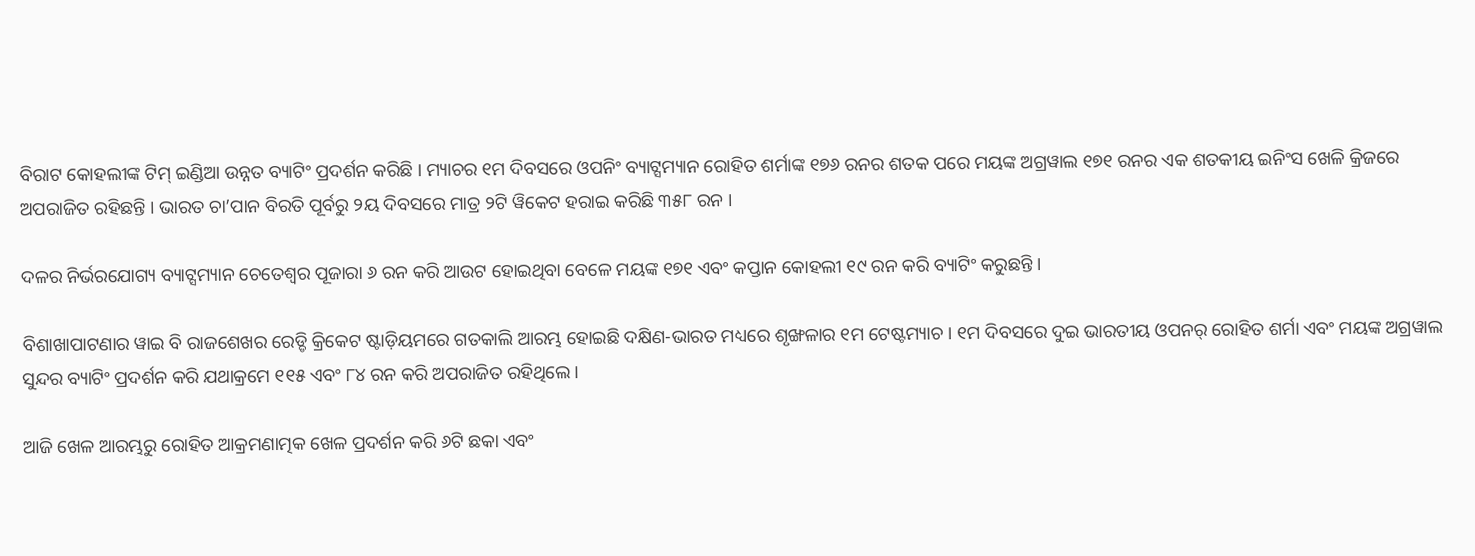ବିରାଟ କୋହଲୀଙ୍କ ଟିମ୍ ଇଣ୍ଡିଆ ଉନ୍ନତ ବ୍ୟାଟିଂ ପ୍ରଦର୍ଶନ କରିଛି । ମ୍ୟାଚର ୧ମ ଦିବସରେ ଓପନିଂ ବ୍ୟାଟ୍ସମ୍ୟାନ ରୋହିତ ଶର୍ମାଙ୍କ ୧୭୬ ରନର ଶତକ ପରେ ମୟଙ୍କ ଅଗ୍ରୱାଲ ୧୭୧ ରନର ଏକ ଶତକୀୟ ଇନିଂସ ଖେଳି କ୍ରିଜରେ ଅପରାଜିତ ରହିଛନ୍ତି । ଭାରତ ଚା’ପାନ ବିରତି ପୂର୍ବରୁ ୨ୟ ଦିବସରେ ମାତ୍ର ୨ଟି ୱିକେଟ ହରାଇ କରିଛି ୩୫୮ ରନ ।

ଦଳର ନିର୍ଭରଯୋଗ୍ୟ ବ୍ୟାଟ୍ସମ୍ୟାନ ଚେତେଶ୍ୱର ପୂଜାରା ୬ ରନ କରି ଆଉଟ ହୋଇଥିବା ବେଳେ ମୟଙ୍କ ୧୭୧ ଏବଂ କପ୍ତାନ କୋହଲୀ ୧୯ ରନ କରି ବ୍ୟାଟିଂ କରୁଛନ୍ତି ।

ବିଶାଖାପାଟଣାର ୱାଇ ବି ରାଜଶେଖର ରେଡ୍ଡି କ୍ରିକେଟ ଷ୍ଟାଡ଼ିୟମରେ ଗତକାଲି ଆରମ୍ଭ ହୋଇଛି ଦକ୍ଷିଣ-ଭାରତ ମଧ୍ୟରେ ଶୃଙ୍ଖଳାର ୧ମ ଟେଷ୍ଟମ୍ୟାଚ । ୧ମ ଦିବସରେ ଦୁଇ ଭାରତୀୟ ଓପନର୍ ରୋହିତ ଶର୍ମା ଏବଂ ମୟଙ୍କ ଅଗ୍ରୱାଲ ସୁନ୍ଦର ବ୍ୟାଟିଂ ପ୍ରଦର୍ଶନ କରି ଯଥାକ୍ରମେ ୧୧୫ ଏବଂ ୮୪ ରନ କରି ଅପରାଜିତ ରହିଥିଲେ ।

ଆଜି ଖେଳ ଆରମ୍ଭରୁ ରୋହିତ ଆକ୍ରମଣାତ୍ମକ ଖେଳ ପ୍ରଦର୍ଶନ କରି ୬ଟି ଛକା ଏବଂ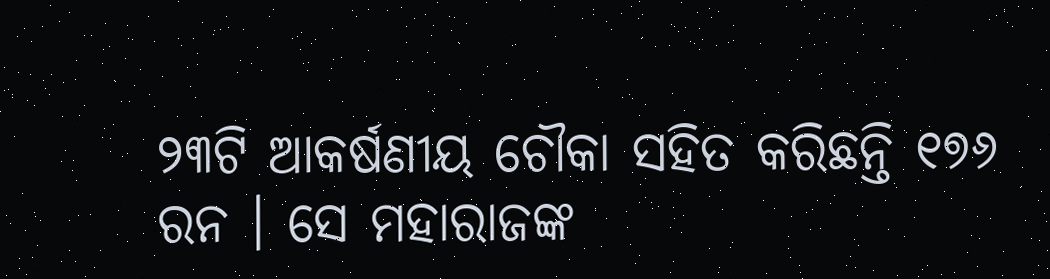୨୩ଟି ଆକର୍ଷଣୀୟ ଚୌକା ସହିତ କରିଛନ୍ତି ୧୭୬ ରନ । ସେ ମହାରାଜଙ୍କ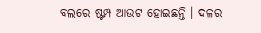ବଲରେ ଷ୍ଟମ୍ପ ଆଉଟ ହୋଇଛନ୍ତି । ଦଳର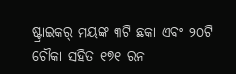ଷ୍ଟ୍ରାଇକର୍ ମୟଙ୍କ ୩ଟି ଛକା ଏବଂ ୨୦ଟି ଚୌକା ସହିତ ୧୭୧ ରନ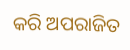କରି ଅପରାଜିତ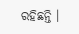ରହିଛନ୍ତି ।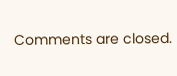Comments are closed.